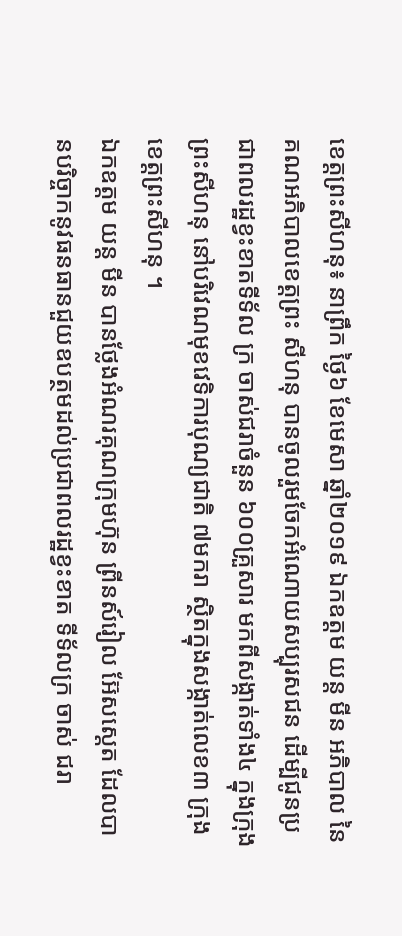ខេត្តព្រះសីហនុ៖ នាព្រឹក ថ្ងៃ៦ ខែមេសា ឆ្នាំ២០១៩ ឯកឧត្ដម យន្ត មីន អភិបាល នៃគណអភិបាលខេត្តព្រះ សីហនុ បានចូលរួមចែកអំណោយសប្បុរសជន ដើម្បីជូនប្រជាពលរដ្ឋខ្វះខាតទីទ័ល ក្រ ចាស់ជរាចំនួន ៦០០គ្រួសារ មកពីសង្កាត់ទាំង៤ ក្នុងក្រុងព្រះសីហនុ នៅបរិវេណមុខវេទិការបុណ្យជាតិ ៧មករា ស្ថិតក្នុងសង្កាត់លេខ៣ ក្រុង ខេត្តព្រះសីហនុ ។
ឯកឧត្តម យន្ត មីន បានថ្លែងអំណរគុណក្រុមហ៊ុន ព្រីនស៍រៀល អ៊ែសស្តេត ដែលបានបរិច្ចាកនូវធនធានជួយឧបត្ថមដល់ប្រជាពលរដ្ឋខ្វះខាត ទីទ័លក្រ ចាស់ ជរា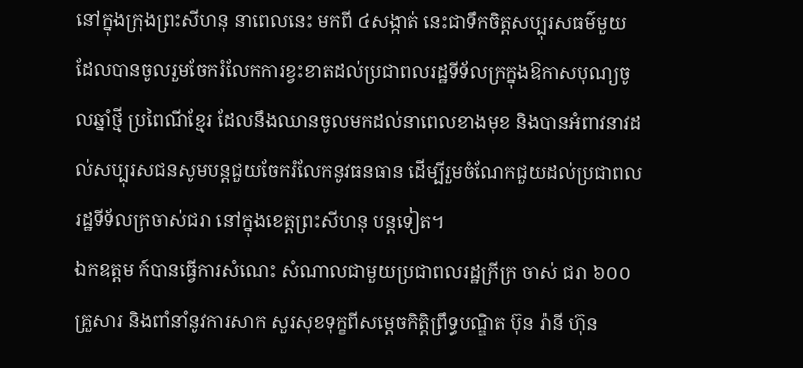នៅក្នុងក្រុងព្រះសីហនុ នាពេលនេះ មកពី ៤សង្កាត់ នេះជាទឹកចិត្តសប្បុរសធម៌មួយ ដែលបានចូលរួមចែករំលែកការខ្វះខាតដល់ប្រជាពលរដ្ឋទីទ័លក្រក្នុងឱកាសបុណ្យចូលឆ្នាំថ្មី ប្រពៃណីខ្មែរ ដែលនឹងឈានចូលមកដល់នាពេលខាងមុខ និងបានអំពាវនាវដល់សប្បុរសជនសូមបន្តជួយចែករំលែកនូវធនធាន ដើម្បីរួមចំណែកជួយដល់ប្រជាពលរដ្ឋទីទ័លក្រចាស់ជរា នៅក្នុងខេត្តព្រះសីហនុ បន្តទៀត។
ឯកឧត្តម ក៍បានធ្វើការសំណេះ សំណាលជាមួយប្រជាពលរដ្ឋក្រីក្រ ចាស់ ជរា ៦០០គ្រួសារ និងពាំនាំនូវការសាក សួរសុខទុក្ខពីសម្តេចកិត្តិព្រឹទ្ធបណ្ឌិត ប៊ុន រ៉ានី ហ៊ុន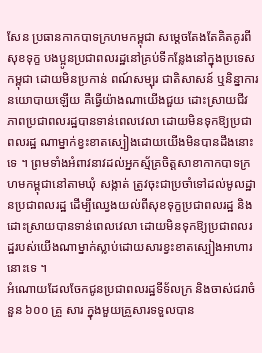សែន ប្រធានកាកបាទក្រហមកម្ពុជា សម្តេចតែងតែគិតគូរពីសុខទុក្ខ បងប្អូនប្រជាពលរដ្ឋនៅគ្រប់ទីកន្លែងនៅក្នុងប្រទេសកម្ពុជា ដោយមិនប្រកាន់ ពណ៍សម្បុរ ជាតិសាសន៍ ឬនិន្នាការនយោបាយឡើយ គឺធ្វើយ៉ាងណាយើងជួយ ដោះស្រាយជីវភាពប្រជាពលរដ្ឋបានទាន់ពេលវេលា ដោយមិនទុកឱ្យប្រជាពលរដ្ឋ ណាម្នាក់ខ្វះខាតស្បៀងដោយយើងមិនបានដឹងនោះទេ ។ ព្រមទាំងអំពាវនាវដល់អ្នកស្ម័គ្រចិត្តសាខាកាកបាទក្រហមកម្ពុជានៅតាមឃុំ សង្កាត់ ត្រូវចុះជាប្រចាំទៅដល់មូលដ្ឋានប្រជាពលរដ្ឋ ដើម្បីឈ្វេងយល់ពីសុខទុក្ខប្រជាពលរដ្ឋ និងដោះស្រាយបានទាន់ពេលវេលា ដោយមិនទុកឱ្យប្រជាពលរដ្ឋរបស់យើងណាម្នាក់ស្លាប់ដោយសារខ្វះខាតស្បៀងអាហារនោះទេ ។
អំណោយដែលចែកជូនប្រជាពលរដ្ឋទីទ័លក្រ និងចាស់ជរាចំនួន ៦០០ គ្រួ សារ ក្នុងមួយគ្រួសារទទួលបាន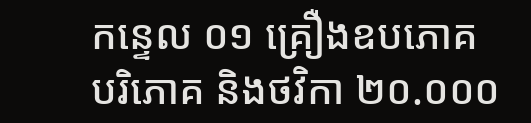កន្ទេល ០១ គ្រឿងឧបភោគ បរិភោគ និងថវិកា ២០.០០០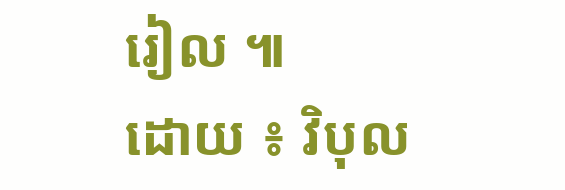រៀល ៕
ដោយ ៖ វិបុល